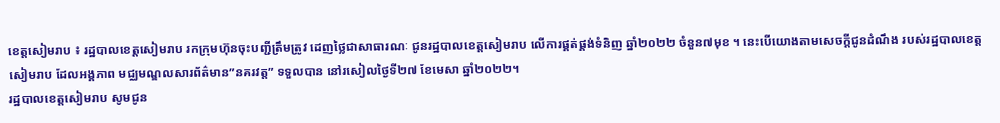ខេត្តសៀមរាប ៖ រដ្ឋបាលខេត្តសៀមរាប រកក្រុមហ៊ុនចុះបញ្ជីត្រឹមត្រូវ ដេញថ្លៃជាសាធារណៈ ជូនរដ្ឋបាលខេត្តសៀមរាប លើការផ្គត់ផ្គង់ទំនិញ ឆ្នាំ២០២២ ចំនួន៧មុខ ។ នេះបើយោងតាមសេចក្តីជូនដំណឹង របស់រដ្ឋបាលខេត្តសៀមរាប ដែលអង្គភាព មជ្ឈមណ្ឌលសារព័ត៌មាន”នគរវត្ត” ទទួលបាន នៅរសៀលថ្ងៃទី២៧ ខែមេសា ឆ្នាំ២០២២។
រដ្ឋបាលខេត្តសៀមរាប សូមជូន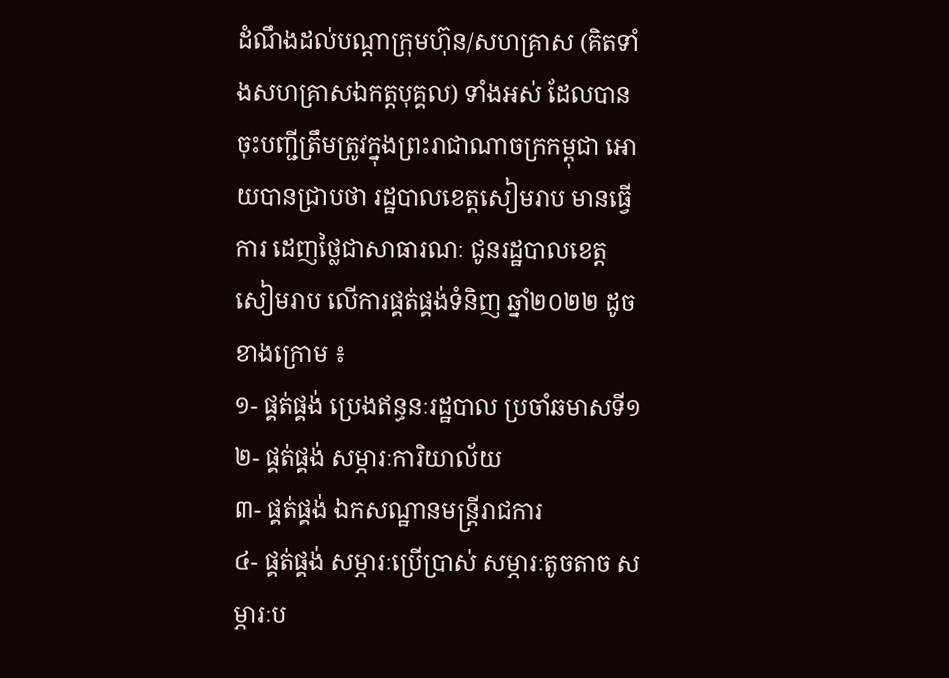ដំណឹងដល់បណ្តាក្រុមហ៊ុន/សហគ្រាស (គិតទាំងសហគ្រាសឯកត្តបុគ្គល) ទាំងអស់ ដែលបានចុះបញ្ជីត្រឹមត្រូវក្នុងព្រះរាជាណាចក្រកម្ពុជា អោយបានជ្រាបថា រដ្ឋបាលខេត្តសៀមរាប មានធ្វើការ ដេញថ្លៃជាសាធារណៈ ជូនរដ្ឋបាលខេត្តសៀមរាប លើការផ្គត់ផ្គង់ទំនិញ ឆ្នាំ២០២២ ដូចខាងក្រោម ៖
១- ផ្គត់ផ្គង់ ប្រេងឥន្ធនៈរដ្ឋបាល ប្រចាំឆមាសទី១
២- ផ្គត់ផ្គង់ សម្ភារៈការិយាល័យ
៣- ផ្គត់ផ្គង់ ឯកសណ្ឋានមន្ត្រីរាជការ
៤- ផ្គត់ផ្គង់ សម្ភារៈប្រើប្រាស់ សម្ភារៈតូចតាច សម្ភារៈប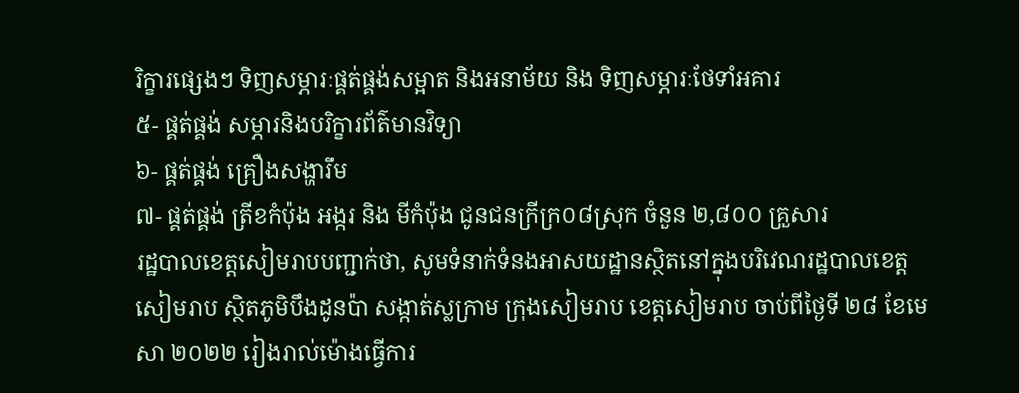រិក្ខារផ្សេងៗ ទិញសម្ភារៈផ្គត់ផ្គង់សម្អាត និងអនាម័យ និង ទិញសម្ភារៈថែទាំអគារ
៥- ផ្គត់ផ្គង់ សម្ភារនិងបរិក្ខារព័ត៌មានវិទ្យា
៦- ផ្គត់ផ្គង់ គ្រឿងសង្ហារឹម
៧- ផ្គត់ផ្គង់ ត្រីខកំប៉ុង អង្ករ និង មីកំប៉ុង ជូនជនក្រីក្រ០៨ស្រុក ចំនួន ២,៨០០ គ្រួសារ
រដ្ឋបាលខេត្តសៀមរាបបញ្ជាក់ថា, សូមទំនាក់ទំនងអាសយដ្ឋានស្ថិតនៅក្នុងបរិវេណរដ្ឋបាលខេត្តសៀមរាប ស្ថិតភូមិបឹងដូនប៉ា សង្កាត់ស្លក្រាម ក្រុងសៀមរាប ខេត្តសៀមរាប ចាប់ពីថ្ងៃទី ២៨ ខែមេសា ២០២២ រៀងរាល់ម៉ោងធ្វើការ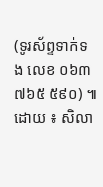(ទូរស័ព្ទទាក់ទង លេខ ០៦៣ ៧៦៥ ៥៩០) ៕
ដោយ ៖ សិលា